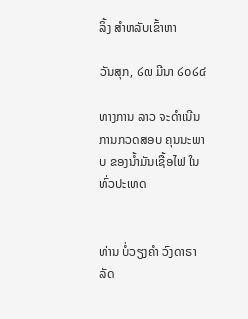ລິ້ງ ສຳຫລັບເຂົ້າຫາ

ວັນສຸກ, ໒໙ ມີນາ ໒໐໒໔

ທາງການ ລາວ ຈະດຳເນີນ ການກວດສອບ ຄຸນນະພາບ ຂອງນ້ຳມັນເຊື້ອໄຟ ໃນທົ່ວປະເທດ


ທ່ານ ບໍ່ວຽງຄຳ ວົງດາຣາ ລັດ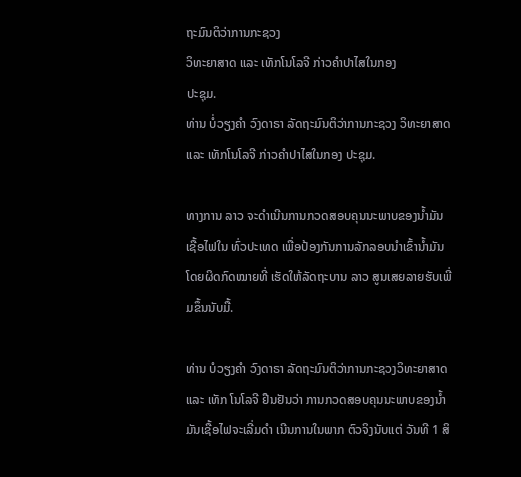ຖະມົນຕິວ່າການກະຊວງ
ວິທະຍາສາດ ແລະ ເທັກໂນໂລຈີ ກ່າວຄຳປາໄສໃນກອງ
ປະຊຸມ.
ທ່ານ ບໍ່ວຽງຄຳ ວົງດາຣາ ລັດຖະມົນຕິວ່າການກະຊວງ ວິທະຍາສາດ ແລະ ເທັກໂນໂລຈີ ກ່າວຄຳປາໄສໃນກອງ ປະຊຸມ.

ທາງການ ລາວ ຈະດຳເນີນການກວດສອບຄຸນນະພາບຂອງນ້ຳມັນເຊື້ອໄຟໃນ ທົ່ວປະເທດ ເພື່ອປ້ອງກັນການລັກລອບນຳເຂົ້ານ້ຳມັນໂດຍຜິດກົດໝາຍທີ່ ເຮັດໃຫ້ລັດຖະບານ ລາວ ສູນເສຍລາຍຮັບເພີ່ມຂຶ້ນນັບມື້.

ທ່ານ ບໍວຽງຄຳ ວົງດາຣາ ລັດຖະມົນຕິວ່າການກະຊວງວິທະຍາສາດ ແລະ ເທັກ ໂນໂລຈີ ຢືນຢັນວ່າ ການກວດສອບຄຸນນະພາບຂອງນ້ຳມັນເຊື້ອໄຟຈະເລີ່ມດຳ ເນີນການໃນພາກ ຕົວຈິງນັບແຕ່ ວັນທີ 1 ສິ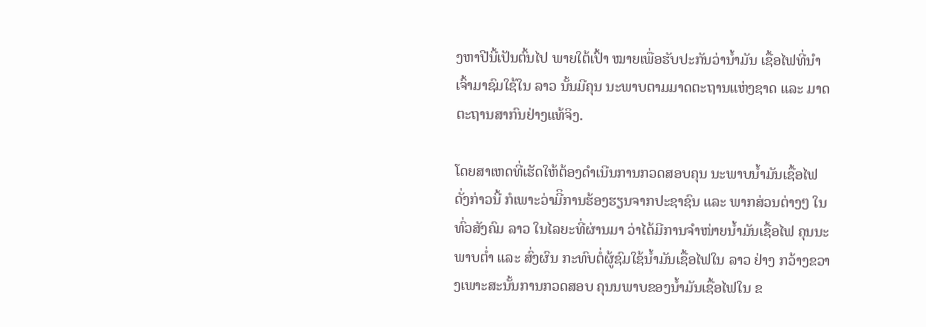ງຫາປີນີ້ເປັນຕົ້ນໄປ ພາຍໃຕ້ເປົ້າ ໝາຍເພື່ອຮັບປະກັນວ່ານ້ຳມັນ ເຊື້ອໄຟທີ່ນຳເຈົ້າມາຊົມໃຊ້ໃນ ລາວ ນັ້ນມີຄຸນ ນະພາບຕາມມາດຕະຖານແຫ່ງຊາດ ແລະ ມາດຕະຖານສາກົນຢ່າງແທ້ຈິງ.

ໂດຍສາເຫດທີ່ເຮັດໃຫ້ຕ້ອງດຳເນີນການກວດສອບຄຸນ ນະພາບນ້ຳມັນເຊື້ອໄຟ ດັ່ງກ່າວນີ້ ກໍເພາະວ່າມີິການຮ້ອງຮຽນຈາກປະຊາຊົນ ແລະ ພາກສ່ວນຕ່າງໆ ໃນທົ່ວສັງຄົມ ລາວ ໃນໄລຍະທີ່ຜ່ານມາ ວ່າໄດ້ມີການຈຳໜ່າຍນ້ຳມັນເຊື້ອໄຟ ຄຸນນະພາບຕ່ຳ ແລະ ສົ່ງຜົນ ກະທົບຕໍ່ຜູ້ຊົມໃຊ້ນ້ຳມັນເຊື້ອໄຟໃນ ລາວ ຢ່າງ ກວ້າງຂວາງເພາະສະນັ້ນການກວດສອບ ຄຸນນພາບຂອງນ້ຳມັນເຊື້ອໄຟໃນ ຂ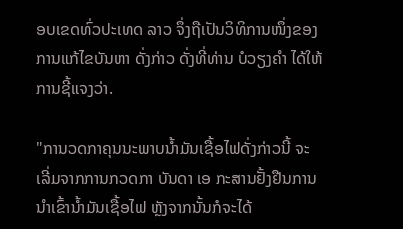ອບເຂດທົ່ວປະເທດ ລາວ ຈຶ່ງຖືເປັນວິທິການໜຶ່ງຂອງ ການແກ້ໄຂບັນຫາ ດັ່ງກ່າວ ດັ່ງທີ່ທ່ານ ບໍວຽງຄຳ ໄດ້ໃຫ້ການຊີ້ແຈງວ່າ.

"ການວດກາຄຸນນະພາບນ້ຳມັນເຊື້ອໄຟດັ່ງກ່າວນີ້ ຈະເລີ່ມຈາກການກວດກາ ບັນດາ ເອ ກະສານຢັ້ງຢືນການນຳເຂົ້ານ້ຳມັນເຊື້ອໄຟ ຫຼັງຈາກນັ້ນກໍຈະໄດ້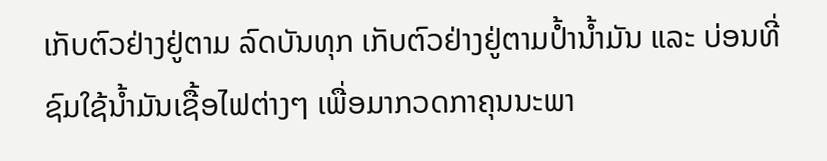ເກັບຕົວຢ່າງຢູ່ຕາມ ລົດບັນທຸກ ເກັບຕົວຢ່າງຢູ່ຕາມປ້ຳນ້ຳມັນ ແລະ ບ່ອນທີ່ ຊົມໃຊ້ນ້ຳມັນເຊື້ອໄຟຕ່າງໆ ເພື່ອມາກວດກາຄຸນນະພາ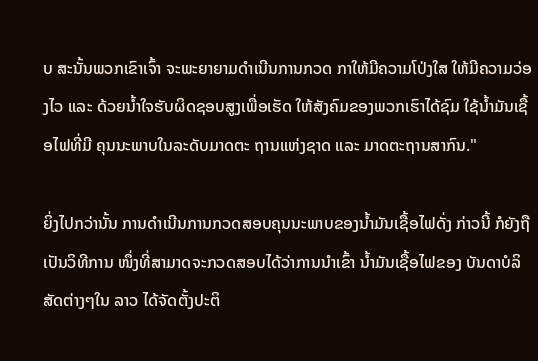ບ ສະນັ້ນພວກເຂົາເຈົ້າ ຈະພະຍາຍາມດຳເນີນການກວດ ກາໃຫ້ມີຄວາມໂປ່ງໃສ ໃຫ້ມີຄວາມວ່ອງໄວ ແລະ ດ້ວຍນ້ຳໃຈຮັບຜິດຊອບສູງເພື່ອເຮັດ ໃຫ້ສັງຄົມຂອງພວກເຮົາໄດ້ຊົມ ໃຊ້ນ້ຳມັນເຊື້ອໄຟທີ່ມີ ຄຸນນະພາບໃນລະດັບມາດຕະ ຖານແຫ່ງຊາດ ແລະ ມາດຕະຖານສາກົນ."

ຍິ່ງໄປກວ່ານັ້ນ ການດຳເນີນການກວດສອບຄຸນນະພາບຂອງນ້ຳມັນເຊື້ອໄຟດັ່ງ ກ່າວນີ້ ກໍຍັງຖືເປັນວິທີການ ໜຶ່ງທີ່ສາມາດຈະກວດສອບໄດ້ວ່າການນຳເຂົ້າ ນ້ຳມັນເຊື້ອໄຟຂອງ ບັນດາບໍລິສັດຕ່າງໆໃນ ລາວ ໄດ້ຈັດຕັ້ງປະຕິ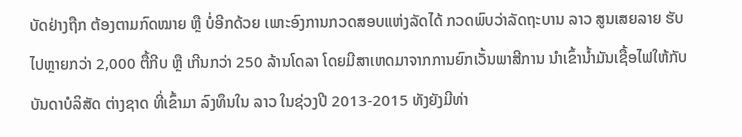ບັດຢ່າງຖືກ ຕ້ອງຕາມກົດໝາຍ ຫຼື ບໍ່ອີກດ້ວຍ ເພາະອົງການກວດສອບແຫ່ງລັດໄດ້ ກວດພົບວ່າລັດຖະບານ ລາວ ສູນເສຍລາຍ ຮັບ ໄປຫຼາຍກວ່າ 2,000 ຕື້ກີບ ຫຼື ເກີນກວ່າ 250 ລ້ານໂດລາ ໂດຍມີສາເຫດມາຈາກການຍົກເວັ້ນພາສີການ ນຳເຂົ້ານ້ຳມັນເຊື້ອໄຟໃຫ້ກັບບັນດາບໍລິສັດ ຕ່າງຊາດ ທີ່ເຂົ້າມາ ລົງທຶນໃນ ລາວ ໃນຊ່ວງປີ 2013-2015 ທັງຍັງມີທ່າ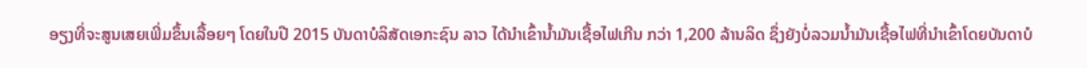ອຽງທີ່ຈະສູນເສຍເພີ່ມຂຶ້ນເລື້ອຍໆ ໂດຍໃນປີ 2015 ບັນດາບໍລິສັດເອກະຊົນ ລາວ ໄດ້ນຳເຂົ້ານ້ຳມັນເຊື້ອໄຟເກີນ ກວ່າ 1,200 ລ້ານລິດ ຊຶ່ງຍັງບໍ່ລວມນ້ຳມັນເຊື້ອໄຟທີ່ນຳເຂົ້າໂດຍບັນດາບໍ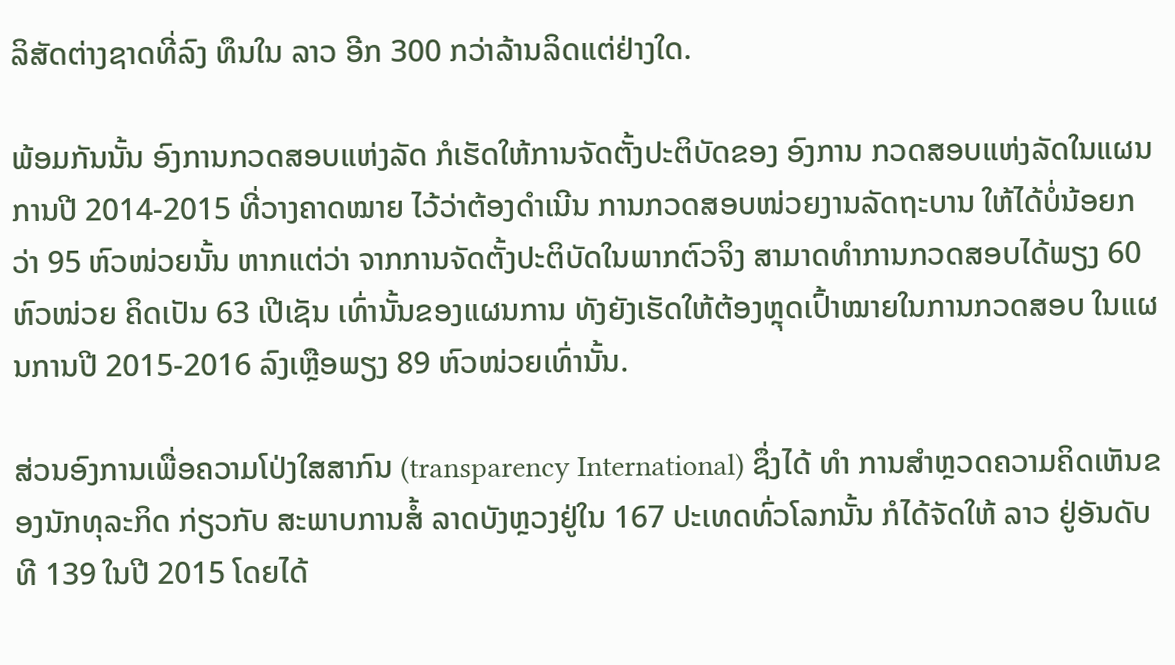ລິສັດຕ່າງຊາດທີ່ລົງ ທຶນໃນ ລາວ ອີກ 300 ກວ່າລ້ານລິດແຕ່ຢ່າງໃດ.

ພ້ອມກັນນັ້ນ ອົງການກວດສອບແຫ່ງລັດ ກໍເຮັດໃຫ້ການຈັດຕັ້ງປະຕິບັດຂອງ ອົງການ ກວດສອບແຫ່ງລັດໃນແຜນການປີ 2014-2015 ທີ່ວາງຄາດໝາຍ ໄວ້ວ່າຕ້ອງດຳເນີນ ການກວດສອບໜ່ວຍງານລັດຖະບານ ໃຫ້ໄດ້ບໍ່ນ້ອຍກວ່າ 95 ຫົວໜ່ວຍນັ້ນ ຫາກແຕ່ວ່າ ຈາກການຈັດຕັ້ງປະຕິບັດໃນພາກຕົວຈິງ ສາມາດທຳການກວດສອບໄດ້ພຽງ 60 ຫົວໜ່ວຍ ຄິດເປັນ 63 ເປີເຊັນ ເທົ່ານັ້ນຂອງແຜນການ ທັງຍັງເຮັດໃຫ້ຕ້ອງຫຼຸດເປົ້າໝາຍໃນການກວດສອບ ໃນແຜນການປີ 2015-2016 ລົງເຫຼືອພຽງ 89 ຫົວໜ່ວຍເທົ່ານັ້ນ.

ສ່ວນອົງການເພື່ອຄວາມໂປ່ງໃສສາກົນ (transparency International) ຊຶ່ງໄດ້ ທຳ ການສຳຫຼວດຄວາມຄິດເຫັນຂອງນັກທຸລະກິດ ກ່ຽວກັບ ສະພາບການສໍ້ ລາດບັງຫຼວງຢູ່ໃນ 167 ປະເທດທົ່ວໂລກນັ້ນ ກໍໄດ້ຈັດໃຫ້ ລາວ ຢູ່ອັນດັບທີ 139 ໃນປີ 2015 ໂດຍໄດ້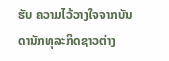ຮັບ ຄວາມໄວ້ວາງໃຈຈາກບັນດານັກທຸລະກິດຊາວຕ່າງ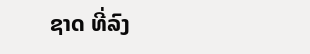ຊາດ ທີ່ລົງ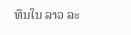ທຶນໃນ ລາວ ລະ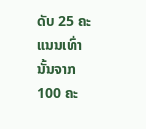ດັບ 25 ຄະແນນເທົ່ານັ້ນຈາກ 100 ຄະ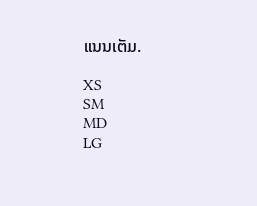ແນນເຕັມ.

XS
SM
MD
LG